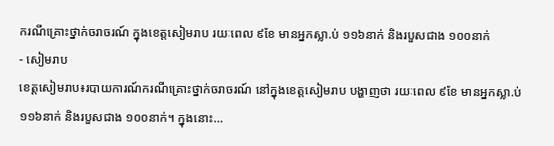ករណីគ្រោះថ្នាក់ចរាចរណ៍ ក្នុងខេត្តសៀមរាប រយៈពេល ៩ខែ មានអ្នកស្លា.ប់ ១១៦នាក់ និងរបួសជាង ១០០នាក់
- សៀមរាប
ខេត្តសៀមរាប៖របាយការណ៍ករណីគ្រោះថ្នាក់ចរាចរណ៍ នៅក្នុងខេត្តសៀមរាប បង្ហាញថា រយៈពេល ៩ខែ មានអ្នកស្លា.ប់ ១១៦នាក់ និងរបួសជាង ១០០នាក់។ ក្នុងនោះ…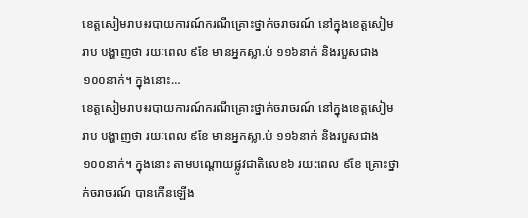ខេត្តសៀមរាប៖របាយការណ៍ករណីគ្រោះថ្នាក់ចរាចរណ៍ នៅក្នុងខេត្តសៀមរាប បង្ហាញថា រយៈពេល ៩ខែ មានអ្នកស្លា.ប់ ១១៦នាក់ និងរបួសជាង ១០០នាក់។ ក្នុងនោះ…
ខេត្តសៀមរាប៖របាយការណ៍ករណីគ្រោះថ្នាក់ចរាចរណ៍ នៅក្នុងខេត្តសៀមរាប បង្ហាញថា រយៈពេល ៩ខែ មានអ្នកស្លា.ប់ ១១៦នាក់ និងរបួសជាង ១០០នាក់។ ក្នុងនោះ តាមបណ្តោយផ្លូវជាតិលេខ៦ រយ:ពេល ៩ខែ គ្រោះថ្នាក់ចរាចរណ៍ បានកើនឡើង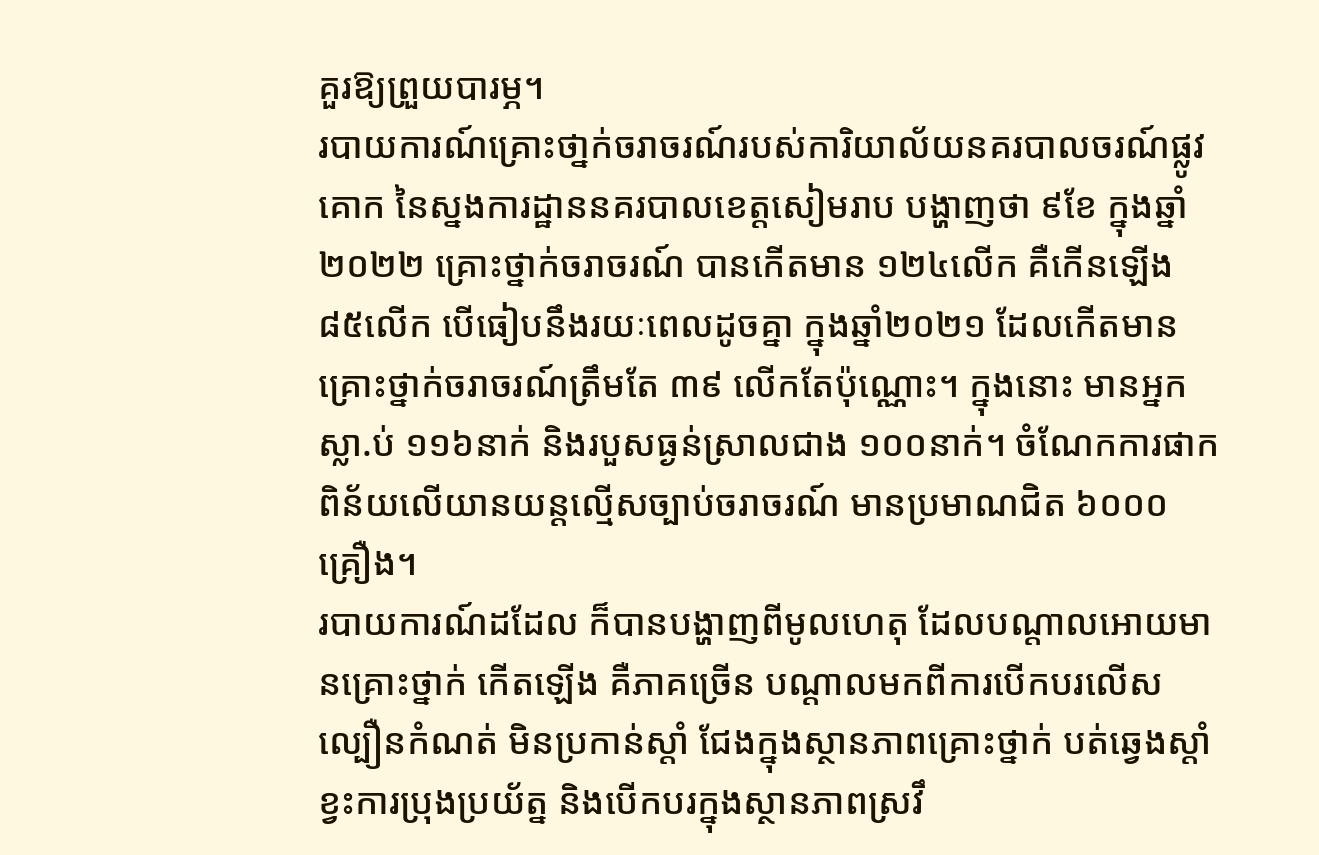គួរឱ្យព្រួយបារម្ភ។
របាយការណ៍គ្រោះថា្នក់ចរាចរណ៍របស់ការិយាល័យនគរបាលចរណ៍ផ្លូវគោក នៃស្នងការដ្ឋាននគរបាលខេត្តសៀមរាប បង្ហាញថា ៩ខែ ក្នុងឆ្នាំ២០២២ គ្រោះថ្នាក់ចរាចរណ៍ បានកើតមាន ១២៤លើក គឺកើនឡើង ៨៥លើក បើធៀបនឹងរយៈពេលដូចគ្នា ក្នុងឆ្នាំ២០២១ ដែលកើតមានគ្រោះថ្នាក់ចរាចរណ៍ត្រឹមតែ ៣៩ លើកតែប៉ុណ្ណោះ។ ក្នុងនោះ មានអ្នកស្លា.ប់ ១១៦នាក់ និងរបួសធ្ងន់ស្រាលជាង ១០០នាក់។ ចំណែកការផាកពិន័យលើយានយន្តល្មើសច្បាប់ចរាចរណ៍ មានប្រមាណជិត ៦០០០គ្រឿង។
របាយការណ៍ដដែល ក៏បានបង្ហាញពីមូលហេតុ ដែលបណ្តាលអោយមានគ្រោះថ្នាក់ កើតឡើង គឺភាគច្រើន បណ្តាលមកពីការបើកបរលើសល្បឿនកំណត់ មិនប្រកាន់ស្តាំ ជែងក្នុងស្ថានភាពគ្រោះថ្នាក់ បត់ឆ្វេងស្តាំ ខ្វះការប្រុងប្រយ័ត្ន និងបើកបរក្នុងស្ថានភាពស្រវឹ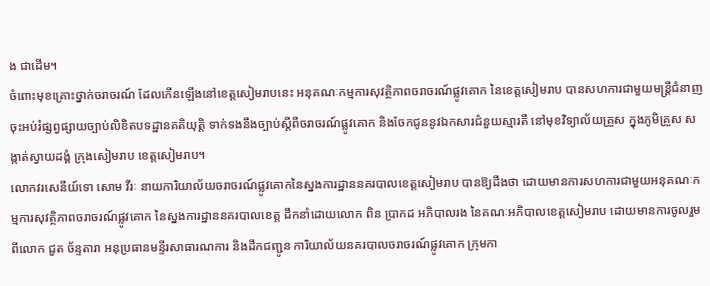ង ជាដើម។
ចំពោះមុខគ្រោះថ្នាក់ចរាចរណ៍ ដែលកើនឡើងនៅខេត្តសៀមរាបនេះ អនុគណៈកម្មការសុវត្ថិភាពចរាចរណ៍ផ្លូវគោក នៃខេត្តសៀមរាប បានសហការជាមួយមន្ត្រីជំនាញ ចុះអប់រំផ្សព្វផ្សាយច្បាប់លិខិតបទដ្ឋានគតិយុត្តិ ទាក់ទងនឹងច្បាប់ស្តីពីចរាចរណ៍ផ្លូវគោក និងចែកជូននូវឯកសារជំនួយស្មារតី នៅមុខវិទ្យាល័យគ្រួស ក្នុងភូមិគ្រួស សង្កាត់ស្វាយដង្គំ ក្រុងសៀមរាប ខេត្តសៀមរាប។
លោកវរសេនីយ៍ទោ សោម វីរៈ នាយការិយាល័យចរាចរណ៍ផ្លូវគោកនៃស្នងការដ្ឋាននគរបាលខេត្តសៀមរាប បានឱ្យដឹងថា ដោយមានការសហការជាមួយអនុគណៈកម្មការសុវត្ថិភាពចរាចរណ៍ផ្លូវគោក នៃស្នងការដ្ឋាននគរបាលខេត្ត ដឹកនាំដោយលោក ពិន ប្រាកដ អភិបាលរង នៃគណៈអភិបាលខេត្តសៀមរាប ដោយមានការចូលរួមពីលោក ជួត ច័ន្ទតារា អនុប្រធានមន្ទីរសាធារណការ និងដឹកជញ្ជូន ការិយាល័យនគរបាលចរាចរណ៍ផ្លូវគោក ក្រុមកា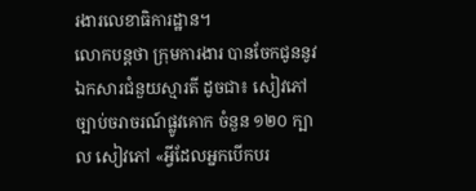រងារលេខាធិការដ្ឋាន។
លោកបន្តថា ក្រុមការងារ បានចែកជូននូវឯកសារជំនួយស្មារតី ដូចជា៖ សៀវភៅច្បាប់ចរាចរណ៍ផ្លូវគោក ចំនួន ១២០ ក្បាល សៀវភៅ «អ្វីដែលអ្នកបើកបរ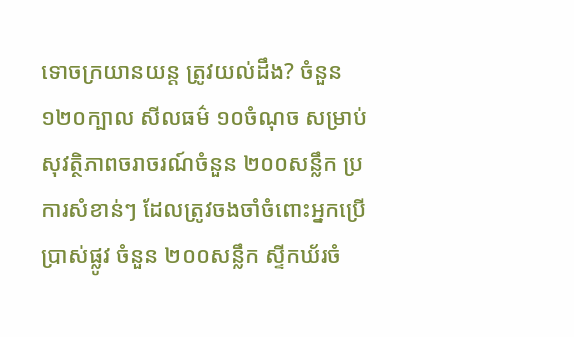ទោចក្រយានយន្ត ត្រូវយល់ដឹង? ចំនួន ១២០ក្បាល សីលធម៌ ១០ចំណុច សម្រាប់សុវត្ថិភាពចរាចរណ៍ចំនួន ២០០សន្លឹក ប្រការសំខាន់ៗ ដែលត្រូវចងចាំចំពោះអ្នកប្រើប្រាស់ផ្លូវ ចំនួន ២០០សន្លឹក ស្ទីកឃ័រចំ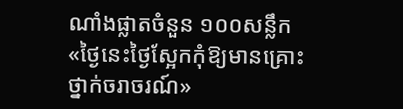ណាំងផ្លាតចំនួន ១០០សន្លឹក «ថ្ងៃនេះថ្ងៃស្អែកកុំឱ្យមានគ្រោះថ្នាក់ចរាចរណ៍»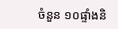ចំនួន ១០ផ្ទាំងនិ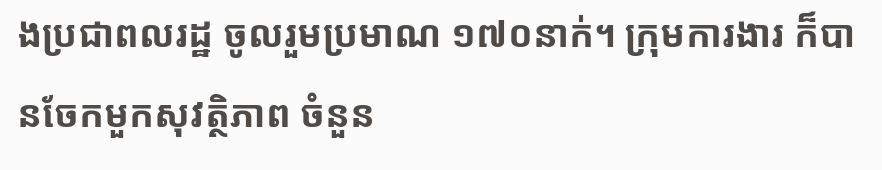ងប្រជាពលរដ្ឋ ចូលរួមប្រមាណ ១៧០នាក់។ ក្រុមការងារ ក៏បានចែកមួកសុវត្ថិភាព ចំនួន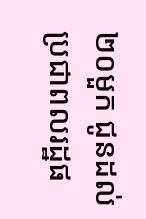២០មួក ជូនដល់ប្រជាពលរដ្ឋផ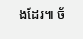ងដែរ៕ ច័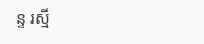ន្ទ រស្មី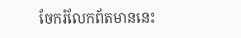ចែករំលែកព័តមាននេះ